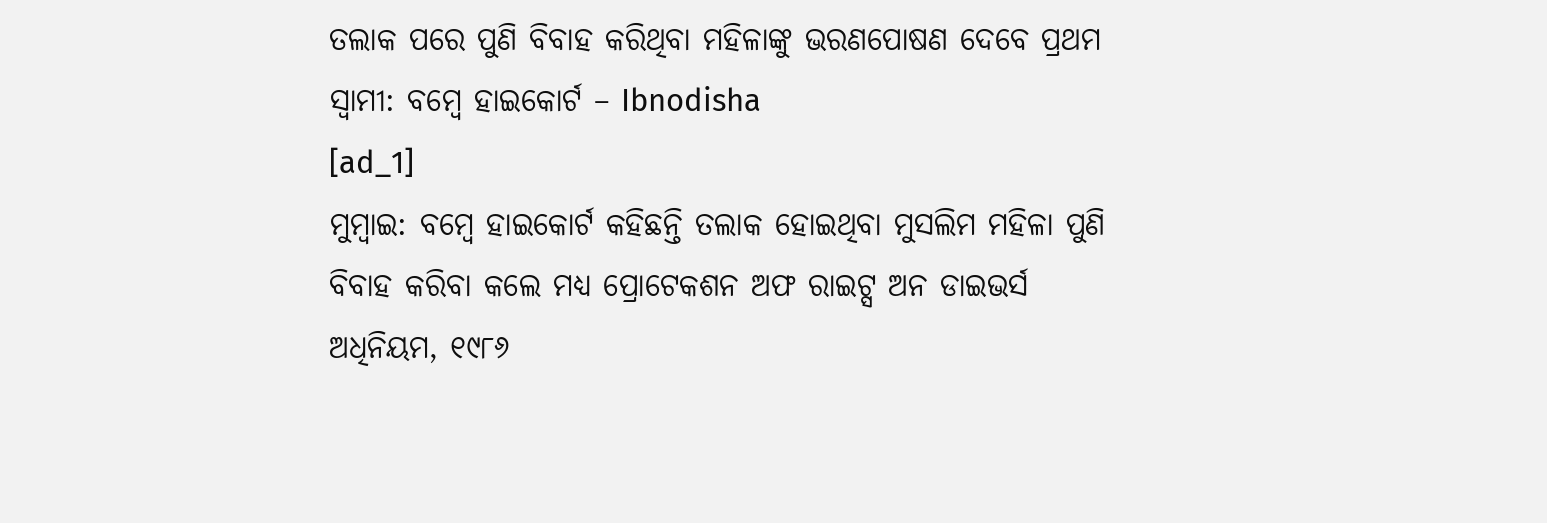ତଲାକ ପରେ ପୁଣି ବିବାହ କରିଥିବା ମହିଳାଙ୍କୁ ଭରଣପୋଷଣ ଦେବେ ପ୍ରଥମ ସ୍ୱାମୀ: ବମ୍ବେ ହାଇକୋର୍ଟ – Ibnodisha
[ad_1]
ମୁମ୍ବାଇ: ବମ୍ବେ ହାଇକୋର୍ଟ କହିଛନ୍ତି ତଲାକ ହୋଇଥିବା ମୁସଲିମ ମହିଳା ପୁଣି ବିବାହ କରିବା କଲେ ମଧ୍ୟ ପ୍ରୋଟେକଶନ ଅଫ ରାଇଟ୍ସ ଅନ ଡାଇଭର୍ସ ଅଧିନିୟମ, ୧୯୮୬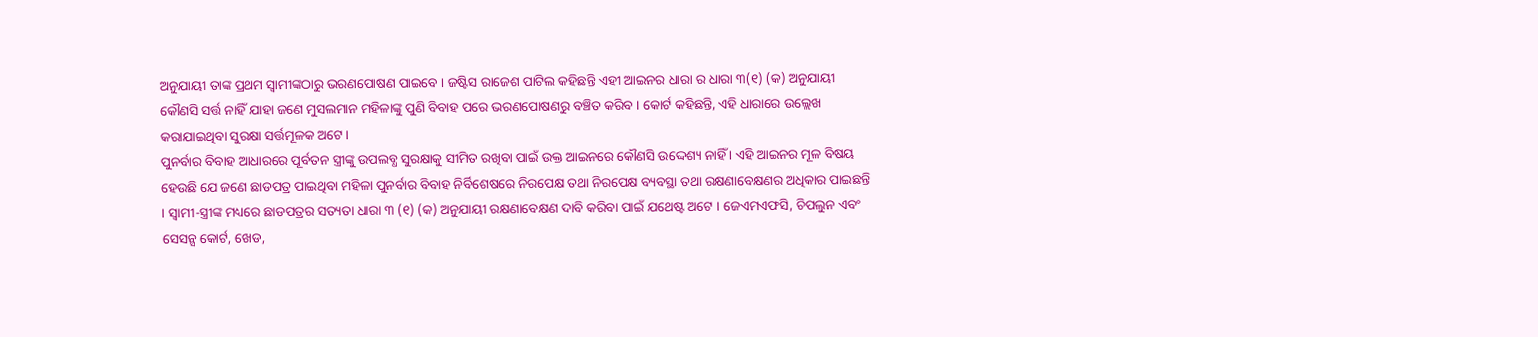ଅନୁଯାୟୀ ତାଙ୍କ ପ୍ରଥମ ସ୍ୱାମୀଙ୍କଠାରୁ ଭରଣପୋଷଣ ପାଇବେ । ଜଷ୍ଟିସ ରାଜେଶ ପାଟିଲ କହିଛନ୍ତି ଏହୀ ଆଇନର ଧାରା ର ଧାରା ୩(୧) (କ) ଅନୁଯାୟୀ କୌଣସି ସର୍ତ୍ତ ନାହିଁ ଯାହା ଜଣେ ମୁସଲମାନ ମହିଳାଙ୍କୁ ପୁଣି ବିବାହ ପରେ ଭରଣପୋଷଣରୁ ବଞ୍ଚିତ କରିବ । କୋର୍ଟ କହିଛନ୍ତି, ଏହି ଧାରାରେ ଉଲ୍ଲେଖ କରାଯାଇଥିବା ସୁରକ୍ଷା ସର୍ତ୍ତମୂଳକ ଅଟେ ।
ପୁନର୍ବାର ବିବାହ ଆଧାରରେ ପୂର୍ବତନ ସ୍ତ୍ରୀଙ୍କୁ ଉପଲବ୍ଧ ସୁରକ୍ଷାକୁ ସୀମିତ ରଖିବା ପାଇଁ ଉକ୍ତ ଆଇନରେ କୌଣସି ଉଦ୍ଦେଶ୍ୟ ନାହିଁ । ଏହି ଆଇନର ମୂଳ ବିଷୟ ହେଉଛି ଯେ ଜଣେ ଛାଡପତ୍ର ପାଇଥିବା ମହିଳା ପୁନର୍ବାର ବିବାହ ନିର୍ବିଶେଷରେ ନିରପେକ୍ଷ ତଥା ନିରପେକ୍ଷ ବ୍ୟବସ୍ଥା ତଥା ରକ୍ଷଣାବେକ୍ଷଣର ଅଧିକାର ପାଇଛନ୍ତି । ସ୍ୱାମୀ-ସ୍ତ୍ରୀଙ୍କ ମଧ୍ୟରେ ଛାଡପତ୍ରର ସତ୍ୟତା ଧାରା ୩ (୧) (କ) ଅନୁଯାୟୀ ରକ୍ଷଣାବେକ୍ଷଣ ଦାବି କରିବା ପାଇଁ ଯଥେଷ୍ଟ ଅଟେ । ଜେଏମଏଫସି, ଚିପଲୁନ ଏବଂ ସେସନ୍ସ କୋର୍ଟ, ଖେଡ,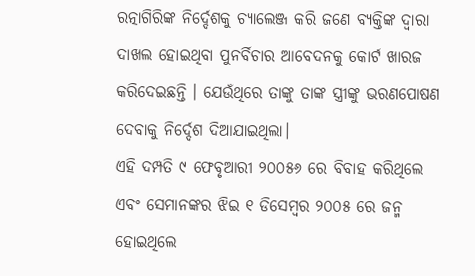ରତ୍ନାଗିରିଙ୍କ ନିର୍ଦ୍ଦେଶକୁ ଚ୍ୟାଲେଞ୍ଜ କରି ଜଣେ ବ୍ୟକ୍ତିଙ୍କ ଦ୍ୱାରା ଦାଖଲ ହୋଇଥିବା ପୁନର୍ବିଚାର ଆବେଦନକୁ କୋର୍ଟ ଖାରଜ କରିଦେଇଛନ୍ତି । ଯେଉଁଥିରେ ତାଙ୍କୁ ତାଙ୍କ ସ୍ତ୍ରୀଙ୍କୁ ଭରଣପୋଷଣ ଦେବାକୁ ନିର୍ଦ୍ଦେଶ ଦିଆଯାଇଥିଲା।
ଏହି ଦମ୍ପତି ୯ ଫେବୃଆରୀ ୨୦୦୫୬ ରେ ବିବାହ କରିଥିଲେ ଏବଂ ସେମାନଙ୍କର ଝିଇ ୧ ଡିସେମ୍ବର ୨୦୦୫ ରେ ଜନ୍ମ ହୋଇଥିଲେ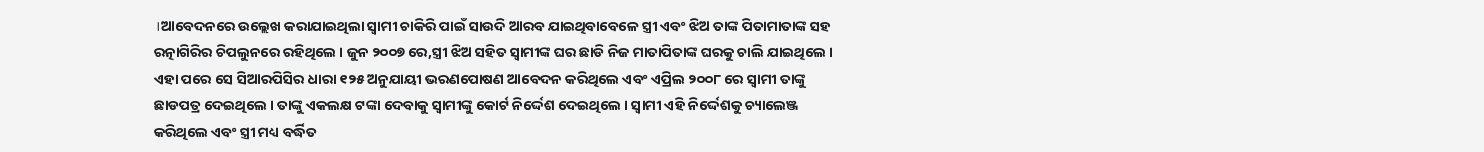।ଆବେଦନରେ ଉଲ୍ଲେଖ କରାଯାଇଥିଲା ସ୍ୱାମୀ ଚାକିରି ପାଇଁ ସାଉଦି ଆରବ ଯାଇଥିବାବେଳେ ସ୍ତ୍ରୀ ଏବଂ ଝିଅ ତାଙ୍କ ପିତାମାତାଙ୍କ ସହ ରତ୍ନାଗିରିର ଚିପଲୁନରେ ରହିଥିଲେ । ଜୁନ ୨୦୦୭ ରେ,ସ୍ତ୍ରୀ ଝିଅ ସହିତ ସ୍ୱାମୀଙ୍କ ଘର ଛାଡି ନିଜ ମାତାପିତାଙ୍କ ଘରକୁ ଚାଲି ଯାଇଥିଲେ । ଏହା ପରେ ସେ ସିଆରପିସିର ଧାରା ୧୨୫ ଅନୁଯାୟୀ ଭରଣପୋଷଣ ଆବେଦନ କରିଥିଲେ ଏବଂ ଏପ୍ରିଲ ୨୦୦୮ ରେ ସ୍ୱାମୀ ତାଙ୍କୁ ଛାଡପତ୍ର ଦେଇଥିଲେ । ତାଙ୍କୁ ଏକଲକ୍ଷ ଟଙ୍କା ଦେବାକୁ ସ୍ୱାମୀଙ୍କୁ କୋର୍ଟ ନିର୍ଦ୍ଦେଶ ଦେଇଥିଲେ । ସ୍ୱାମୀ ଏହି ନିର୍ଦ୍ଦେଶକୁ ଚ୍ୟାଲେଞ୍ଜ କରିଥିଲେ ଏବଂ ସ୍ତ୍ରୀ ମଧ୍ୟ ବର୍ଦ୍ଧିତ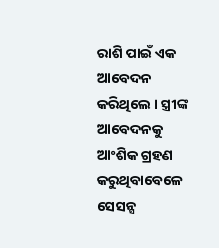ରାଶି ପାଇଁ ଏକ ଆବେଦନ କରିଥିଲେ । ସ୍ତ୍ରୀଙ୍କ ଆବେଦନକୁ ଆଂଶିକ ଗ୍ରହଣ କରୁଥିବାବେଳେ ସେସନ୍ସ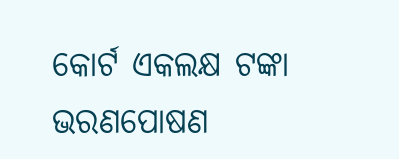କୋର୍ଟ ଏକଲକ୍ଷ ଟଙ୍କା ଭରଣପୋଷଣ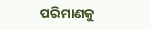ପରିମାଣକୁ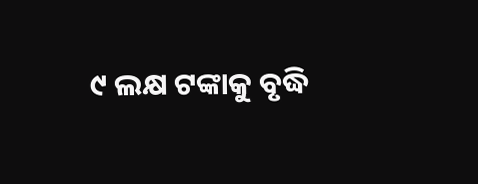୯ ଲକ୍ଷ ଟଙ୍କାକୁ ବୃଦ୍ଧି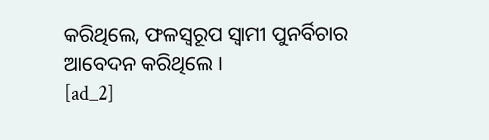କରିଥିଲେ, ଫଳସ୍ୱରୂପ ସ୍ୱାମୀ ପୁନର୍ବିଚାର ଆବେଦନ କରିଥିଲେ ।
[ad_2]